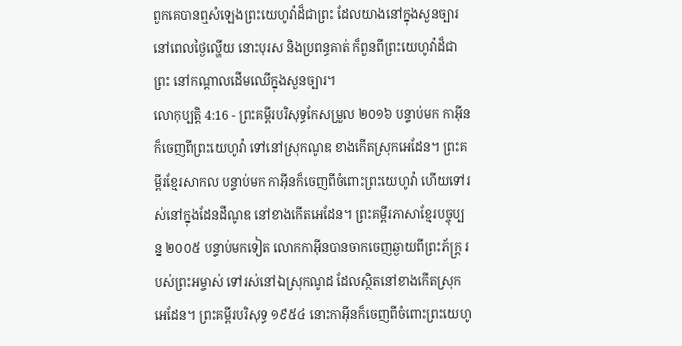ពួកគេបានឮសំឡេងព្រះយេហូវ៉ាដ៏ជាព្រះ ដែលយាងនៅក្នុងសួនច្បារ នៅពេលថ្ងៃល្ហើយ នោះបុរស និងប្រពន្ធគាត់ ក៏ពួនពីព្រះយេហូវ៉ាដ៏ជាព្រះ នៅកណ្ដាលដើមឈើក្នុងសួនច្បារ។
លោកុប្បត្តិ 4:16 - ព្រះគម្ពីរបរិសុទ្ធកែសម្រួល ២០១៦ បន្ទាប់មក កាអ៊ីនក៏ចេញពីព្រះយេហូវ៉ា ទៅនៅស្រុកណូឌ ខាងកើតស្រុកអេដែន។ ព្រះគម្ពីរខ្មែរសាកល បន្ទាប់មក កាអ៊ីនក៏ចេញពីចំពោះព្រះយេហូវ៉ា ហើយទៅរស់នៅក្នុងដែនដីណូឌ នៅខាងកើតអេដែន។ ព្រះគម្ពីរភាសាខ្មែរបច្ចុប្បន្ន ២០០៥ បន្ទាប់មកទៀត លោកកាអ៊ីនបានចាកចេញឆ្ងាយពីព្រះភ័ក្ត្រ របស់ព្រះអម្ចាស់ ទៅរស់នៅឯស្រុកណូដ ដែលស្ថិតនៅខាងកើតស្រុកអេដែន។ ព្រះគម្ពីរបរិសុទ្ធ ១៩៥៤ នោះកាអ៊ីនក៏ចេញពីចំពោះព្រះយេហូ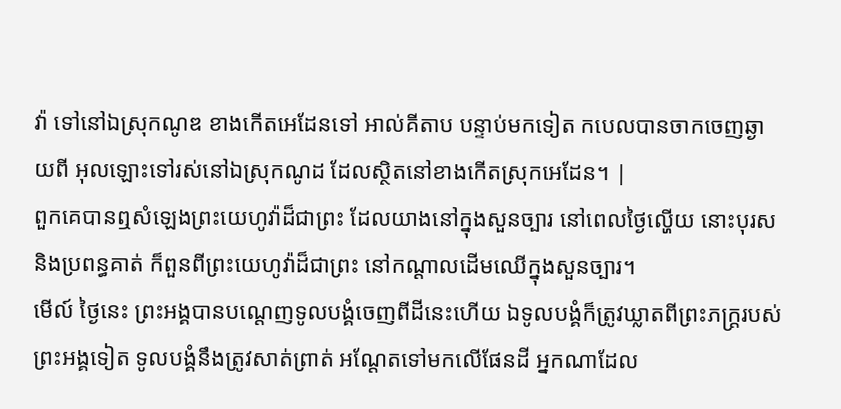វ៉ា ទៅនៅឯស្រុកណូឌ ខាងកើតអេដែនទៅ អាល់គីតាប បន្ទាប់មកទៀត កបេលបានចាកចេញឆ្ងាយពី អុលឡោះទៅរស់នៅឯស្រុកណូដ ដែលស្ថិតនៅខាងកើតស្រុកអេដែន។ |
ពួកគេបានឮសំឡេងព្រះយេហូវ៉ាដ៏ជាព្រះ ដែលយាងនៅក្នុងសួនច្បារ នៅពេលថ្ងៃល្ហើយ នោះបុរស និងប្រពន្ធគាត់ ក៏ពួនពីព្រះយេហូវ៉ាដ៏ជាព្រះ នៅកណ្ដាលដើមឈើក្នុងសួនច្បារ។
មើល៍ ថ្ងៃនេះ ព្រះអង្គបានបណ្តេញទូលបង្គំចេញពីដីនេះហើយ ឯទូលបង្គំក៏ត្រូវឃ្លាតពីព្រះភក្ត្ររបស់ព្រះអង្គទៀត ទូលបង្គំនឹងត្រូវសាត់ព្រាត់ អណ្ដែតទៅមកលើផែនដី អ្នកណាដែល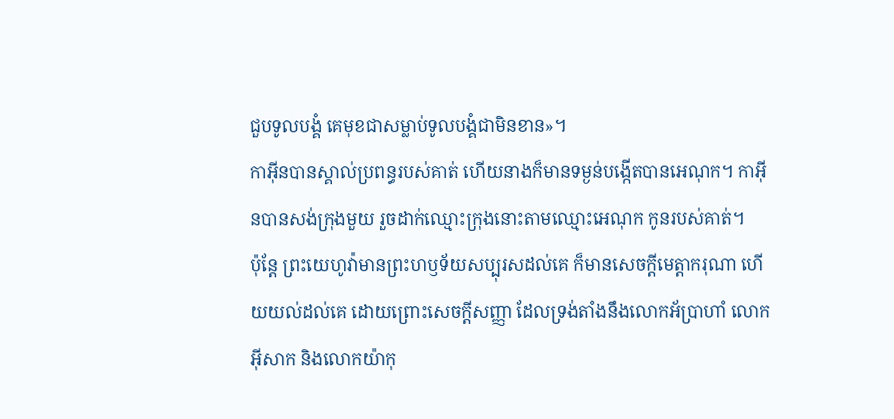ជួបទូលបង្គំ គេមុខជាសម្លាប់ទូលបង្គំជាមិនខាន»។
កាអ៊ីនបានស្គាល់ប្រពន្ធរបស់គាត់ ហើយនាងក៏មានទម្ងន់បង្កើតបានអេណុក។ កាអ៊ីនបានសង់ក្រុងមួយ រួចដាក់ឈ្មោះក្រុងនោះតាមឈ្មោះអេណុក កូនរបស់គាត់។
ប៉ុន្តែ ព្រះយេហូវ៉ាមានព្រះហឫទ័យសប្បុរសដល់គេ ក៏មានសេចក្ដីមេត្តាករុណា ហើយយល់ដល់គេ ដោយព្រោះសេចក្ដីសញ្ញា ដែលទ្រង់តាំងនឹងលោកអ័ប្រាហាំ លោកអ៊ីសាក និងលោកយ៉ាកុ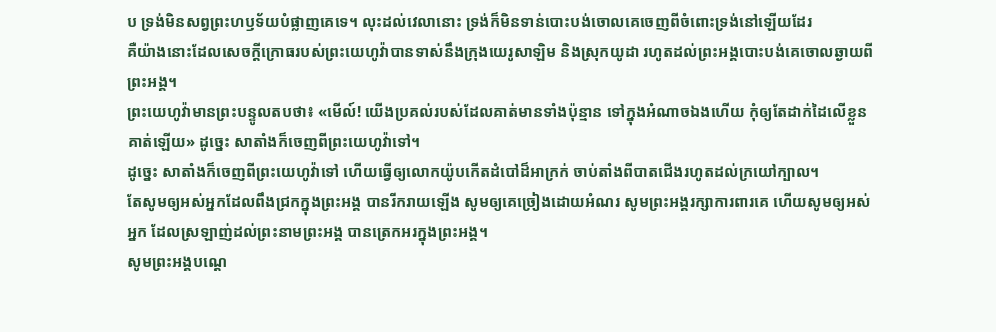ប ទ្រង់មិនសព្វព្រះហឫទ័យបំផ្លាញគេទេ។ លុះដល់វេលានោះ ទ្រង់ក៏មិនទាន់បោះបង់ចោលគេចេញពីចំពោះទ្រង់នៅឡើយដែរ
គឺយ៉ាងនោះដែលសេចក្ដីក្រោធរបស់ព្រះយេហូវ៉ាបានទាស់នឹងក្រុងយេរូសាឡិម និងស្រុកយូដា រហូតដល់ព្រះអង្គបោះបង់គេចោលឆ្ងាយពីព្រះអង្គ។
ព្រះយេហូវ៉ាមានព្រះបន្ទូលតបថា៖ «មើល៍! យើងប្រគល់របស់ដែលគាត់មានទាំងប៉ុន្មាន ទៅក្នុងអំណាចឯងហើយ កុំឲ្យតែដាក់ដៃលើខ្លួនគាត់ឡើយ» ដូច្នេះ សាតាំងក៏ចេញពីព្រះយេហូវ៉ាទៅ។
ដូច្នេះ សាតាំងក៏ចេញពីព្រះយេហូវ៉ាទៅ ហើយធ្វើឲ្យលោកយ៉ូបកើតដំបៅដ៏អាក្រក់ ចាប់តាំងពីបាតជើងរហូតដល់ក្រយៅក្បាល។
តែសូមឲ្យអស់អ្នកដែលពឹងជ្រកក្នុងព្រះអង្គ បានរីករាយឡើង សូមឲ្យគេច្រៀងដោយអំណរ សូមព្រះអង្គរក្សាការពារគេ ហើយសូមឲ្យអស់អ្នក ដែលស្រឡាញ់ដល់ព្រះនាមព្រះអង្គ បានត្រេកអរក្នុងព្រះអង្គ។
សូមព្រះអង្គបណ្តេ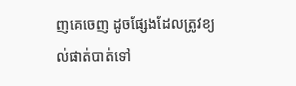ញគេចេញ ដូចផ្សែងដែលត្រូវខ្យល់ផាត់បាត់ទៅ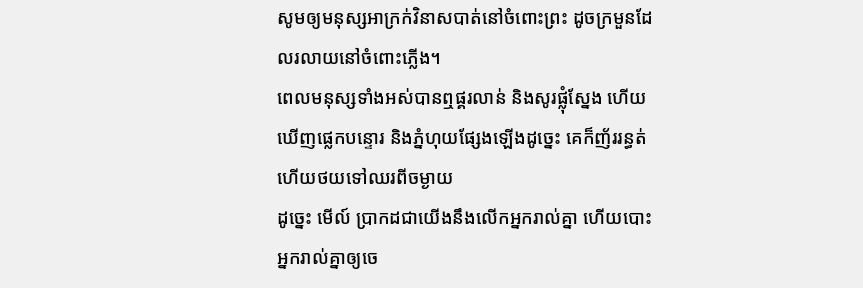សូមឲ្យមនុស្សអាក្រក់វិនាសបាត់នៅចំពោះព្រះ ដូចក្រមួនដែលរលាយនៅចំពោះភ្លើង។
ពេលមនុស្សទាំងអស់បានឮផ្គរលាន់ និងសូរផ្លុំស្នែង ហើយឃើញផ្លេកបន្ទោរ និងភ្នំហុយផ្សែងឡើងដូច្នេះ គេក៏ញ័ររន្ធត់ ហើយថយទៅឈរពីចម្ងាយ
ដូច្នេះ មើល៍ ប្រាកដជាយើងនឹងលើកអ្នករាល់គ្នា ហើយបោះអ្នករាល់គ្នាឲ្យចេ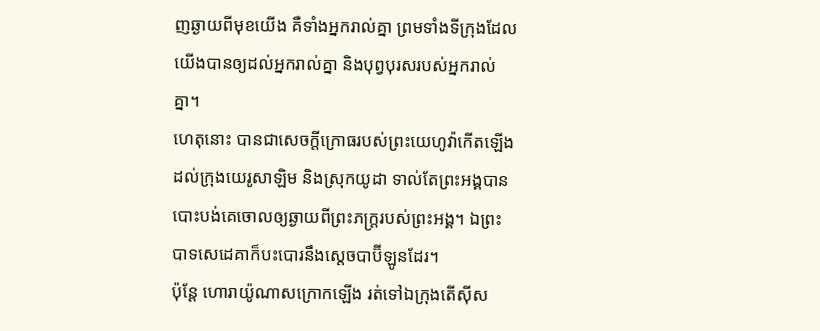ញឆ្ងាយពីមុខយើង គឺទាំងអ្នករាល់គ្នា ព្រមទាំងទីក្រុងដែលយើងបានឲ្យដល់អ្នករាល់គ្នា និងបុព្វបុរសរបស់អ្នករាល់គ្នា។
ហេតុនោះ បានជាសេចក្ដីក្រោធរបស់ព្រះយេហូវ៉ាកើតឡើងដល់ក្រុងយេរូសាឡិម និងស្រុកយូដា ទាល់តែព្រះអង្គបានបោះបង់គេចោលឲ្យឆ្ងាយពីព្រះភក្ត្ររបស់ព្រះអង្គ។ ឯព្រះបាទសេដេគាក៏បះបោរនឹងស្តេចបាប៊ីឡូនដែរ។
ប៉ុន្តែ ហោរាយ៉ូណាសក្រោកឡើង រត់ទៅឯក្រុងតើស៊ីស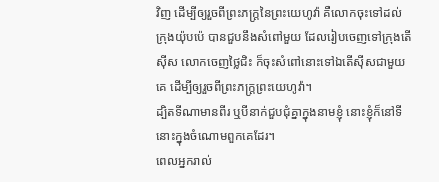វិញ ដើម្បីឲ្យរួចពីព្រះភក្ត្រនៃព្រះយេហូវ៉ា គឺលោកចុះទៅដល់ក្រុងយ៉ុបប៉េ បានជួបនឹងសំពៅមួយ ដែលរៀបចេញទៅក្រុងតើស៊ីស លោកចេញថ្លៃជិះ ក៏ចុះសំពៅនោះទៅឯតើស៊ីសជាមួយគេ ដើម្បីឲ្យរួចពីព្រះភក្ត្រព្រះយេហូវ៉ា។
ដ្បិតទីណាមានពីរ ឬបីនាក់ជួបជុំគ្នាក្នុងនាមខ្ញុំ នោះខ្ញុំក៏នៅទីនោះក្នុងចំណោមពួកគេដែរ។
ពេលអ្នករាល់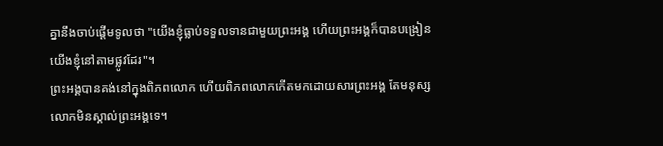គ្នានឹងចាប់ផ្តើមទូលថា "យើងខ្ញុំធ្លាប់ទទួលទានជាមួយព្រះអង្គ ហើយព្រះអង្គក៏បានបង្រៀនយើងខ្ញុំនៅតាមផ្លូវដែរ"។
ព្រះអង្គបានគង់នៅក្នុងពិភពលោក ហើយពិភពលោកកើតមកដោយសារព្រះអង្គ តែមនុស្សលោកមិនស្គាល់ព្រះអង្គទេ។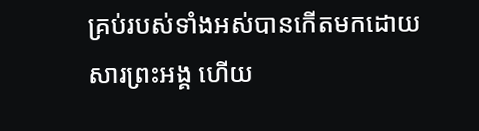គ្រប់របស់ទាំងអស់បានកើតមកដោយសារព្រះអង្គ ហើយ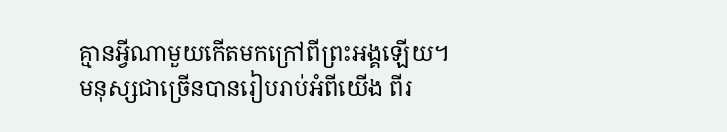គ្មានអ្វីណាមួយកើតមកក្រៅពីព្រះអង្គឡើយ។
មនុស្សជាច្រើនបានរៀបរាប់អំពីយើង ពីរ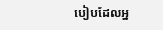បៀបដែលអ្ន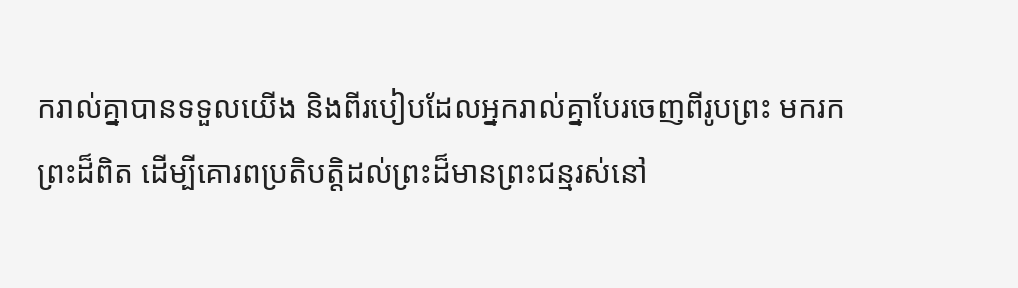ករាល់គ្នាបានទទួលយើង និងពីរបៀបដែលអ្នករាល់គ្នាបែរចេញពីរូបព្រះ មករកព្រះដ៏ពិត ដើម្បីគោរពប្រតិបត្តិដល់ព្រះដ៏មានព្រះជន្មរស់នៅ